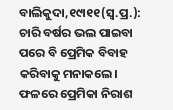ବାଲିକୁଦା,୧୯ା୧୧(ସ୍ବ.ପ୍ର.): ଚାରି ବର୍ଷର ଭଲ ପାଇବା ପରେ ବି ପ୍ରେମିକ ବିବାହ କରିବାକୁ ମନାକଲେ। ଫଳରେ ପ୍ରେମିକା ନିରାଶ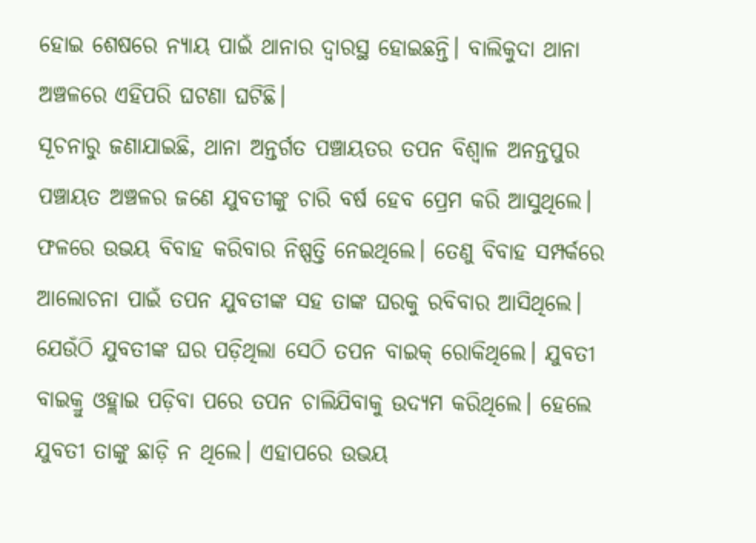ହୋଇ ଶେଷରେ ନ୍ୟାୟ ପାଇଁ ଥାନାର ଦ୍ୱାରସ୍ଥ ହୋଇଛନ୍ତି। ବାଲିକୁଦା ଥାନା ଅଞ୍ଚଳରେ ଏହିପରି ଘଟଣା ଘଟିଛି।
ସୂଚନାରୁ ଜଣାଯାଇଛି, ଥାନା ଅନ୍ତର୍ଗତ ପଞ୍ଚାୟତର ତପନ ବିଶ୍ୱାଳ ଅନନ୍ତପୁର ପଞ୍ଚାୟତ ଅଞ୍ଚଳର ଜଣେ ଯୁବତୀଙ୍କୁ ଚାରି ବର୍ଷ ହେବ ପ୍ରେମ କରି ଆସୁଥିଲେ। ଫଳରେ ଉଭୟ ବିବାହ କରିବାର ନିଷ୍ପତ୍ତି ନେଇଥିଲେ। ତେଣୁ ବିବାହ ସମ୍ପର୍କରେ ଆଲୋଚନା ପାଇଁ ତପନ ଯୁବତୀଙ୍କ ସହ ତାଙ୍କ ଘରକୁ ରବିବାର ଆସିଥିଲେ। ଯେଉଁଠି ଯୁବତୀଙ୍କ ଘର ପଡ଼ିଥିଲା ସେଠି ତପନ ବାଇକ୍ ରୋକିଥିଲେ। ଯୁବତୀ ବାଇକ୍ରୁ ଓହ୍ଲାଇ ପଡ଼ିବା ପରେ ତପନ ଚାଲିଯିବାକୁ ଉଦ୍ୟମ କରିଥିଲେ। ହେଲେ ଯୁବତୀ ତାଙ୍କୁ ଛାଡ଼ି ନ ଥିଲେ। ଏହାପରେ ଉଭୟ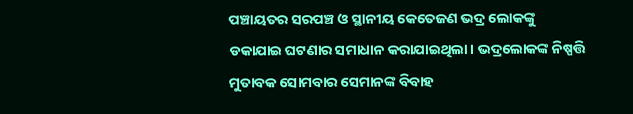ପଞ୍ଚାୟତର ସରପଞ୍ଚ ଓ ସ୍ଥାନୀୟ କେତେଜଣ ଭଦ୍ର ଲୋକଙ୍କୁ ଡକାଯାଇ ଘଟଣାର ସମାଧାନ କରାଯାଇଥିଲା। ଭଦ୍ରଲୋକଙ୍କ ନିଷ୍ପତ୍ତି ମୁତାବକ ସୋମବାର ସେମାନଙ୍କ ବିବାହ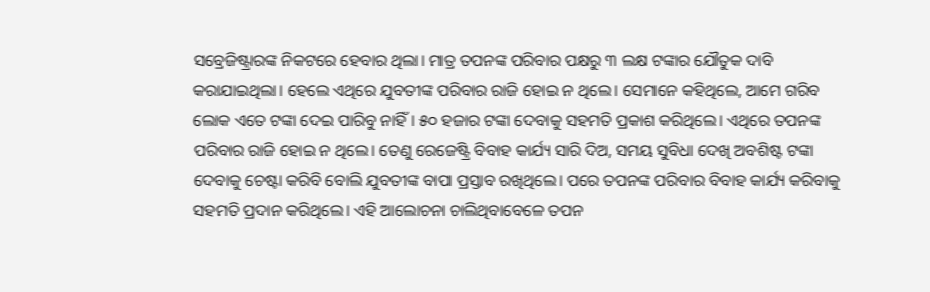ସବ୍ରେଜିଷ୍ଟ୍ରାରଙ୍କ ନିକଟରେ ହେବାର ଥିଲା। ମାତ୍ର ତପନଙ୍କ ପରିବାର ପକ୍ଷରୁ ୩ ଲକ୍ଷ ଟଙ୍କାର ଯୌତୁକ ଦାବି କରାଯାଇଥିଲା। ହେଲେ ଏଥିରେ ଯୁବତୀଙ୍କ ପରିବାର ରାଜି ହୋଇ ନ ଥିଲେ। ସେମାନେ କହିଥିଲେ, ଆମେ ଗରିବ ଲୋକ ଏତେ ଟଙ୍କା ଦେଇ ପାରିବୁ ନାହିଁ। ୫୦ ହଜାର ଟଙ୍କା ଦେବାକୁ ସହମତି ପ୍ରକାଶ କରିଥିଲେ। ଏଥିରେ ତପନଙ୍କ ପରିବାର ରାଜି ହୋଇ ନ ଥିଲେ। ତେଣୁ ରେଜେଷ୍ଟ୍ରି ବିବାହ କାର୍ଯ୍ୟ ସାରି ଦିଅ, ସମୟ ସୁବିଧା ଦେଖି ଅବଶିଷ୍ଟ ଟଙ୍କା ଦେବାକୁ ଚେଷ୍ଟା କରିବି ବୋଲି ଯୁବତୀଙ୍କ ବାପା ପ୍ରସ୍ତାବ ରଖିଥିଲେ। ପରେ ତପନଙ୍କ ପରିବାର ବିବାହ କାର୍ଯ୍ୟ କରିବାକୁ ସହମତି ପ୍ରଦାନ କରିଥିଲେ। ଏହି ଆଲୋଚନା ଚାଲିଥିବାବେଳେ ତପନ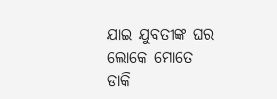ଯାଇ ଯୁବତୀଙ୍କ ଘର ଲୋକେ ମୋତେ ଡାକି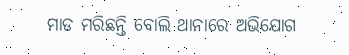ମାଡ ମରିଛନ୍ତି ବୋଲି ଥାନାରେ ଅଭିଯୋଗ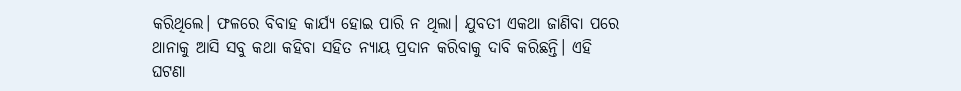କରିଥିଲେ। ଫଳରେ ବିବାହ କାର୍ଯ୍ୟ ହୋଇ ପାରି ନ ଥିଲା। ଯୁବତୀ ଏକଥା ଜାଣିବା ପରେ ଥାନାକୁ ଆସି ସବୁ କଥା କହିବା ସହିତ ନ୍ୟାୟ ପ୍ରଦାନ କରିବାକୁ ଦାବି କରିଛନ୍ତି। ଏହି ଘଟଣା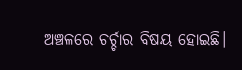ଅଞ୍ଚଳରେ ଚର୍ଚ୍ଚାର ବିଷୟ ହୋଇଛି।